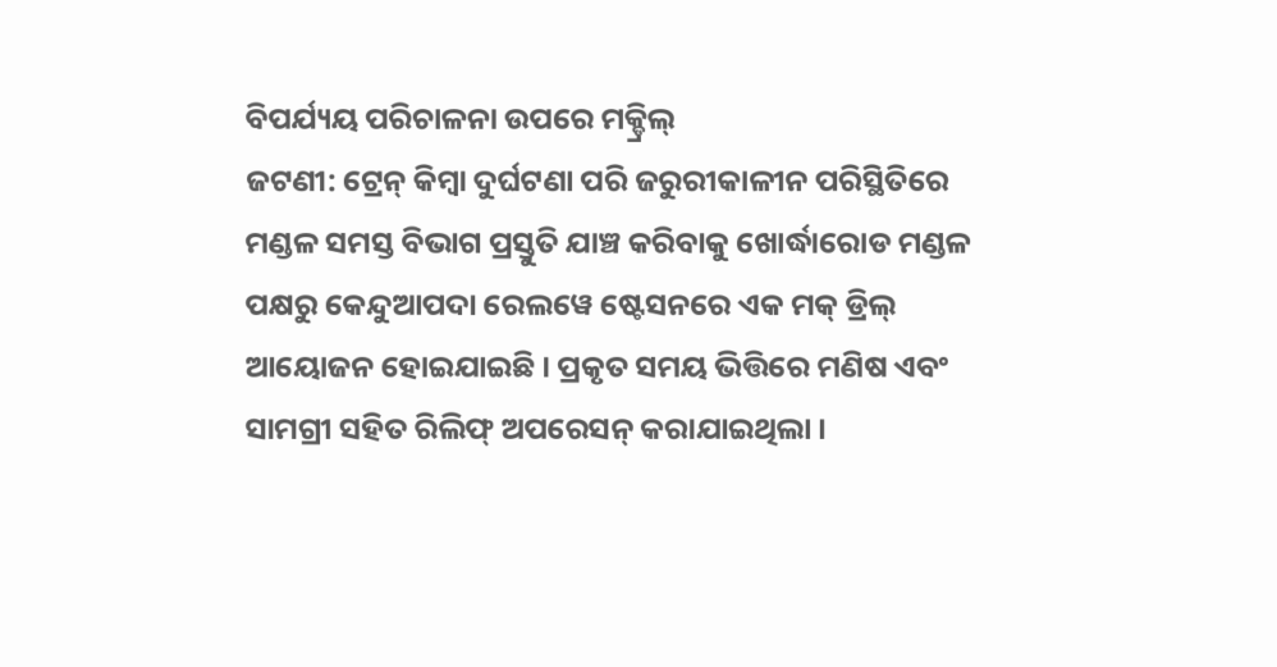ବିପର୍ଯ୍ୟୟ ପରିଚାଳନା ଉପରେ ମକ୍ଡ୍ରିଲ୍
ଜଟଣୀ: ଟ୍ରେନ୍ କିମ୍ବା ଦୁର୍ଘଟଣା ପରି ଜରୁରୀକାଳୀନ ପରିସ୍ଥିତିରେ ମଣ୍ଡଳ ସମସ୍ତ ବିଭାଗ ପ୍ରସ୍ତୁତି ଯାଞ୍ଚ କରିବାକୁ ଖୋର୍ଦ୍ଧାରୋଡ ମଣ୍ଡଳ ପକ୍ଷରୁ କେନ୍ଦୁଆପଦା ରେଲୱେ ଷ୍ଟେସନରେ ଏକ ମକ୍ ଡ୍ରିଲ୍ ଆୟୋଜନ ହୋଇଯାଇଛି । ପ୍ରକୃତ ସମୟ ଭିତ୍ତିରେ ମଣିଷ ଏବଂ ସାମଗ୍ରୀ ସହିତ ରିଲିଫ୍ ଅପରେସନ୍ କରାଯାଇଥିଲା ।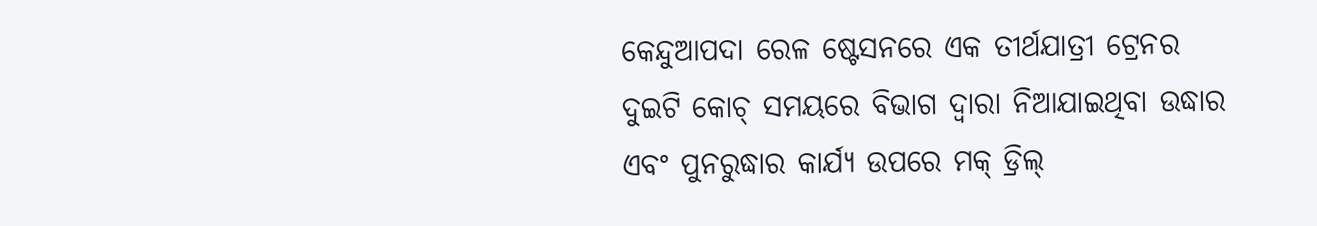କେନ୍ଦୁଆପଦା ରେଳ ଷ୍ଟେସନରେ ଏକ ତୀର୍ଥଯାତ୍ରୀ ଟ୍ରେନର ଦୁଇଟି କୋଚ୍ ସମୟରେ ବିଭାଗ ଦ୍ୱାରା ନିଆଯାଇଥିବା ଉଦ୍ଧାର ଏବଂ ପୁନରୁଦ୍ଧାର କାର୍ଯ୍ୟ ଉପରେ ମକ୍ ଡ୍ରିଲ୍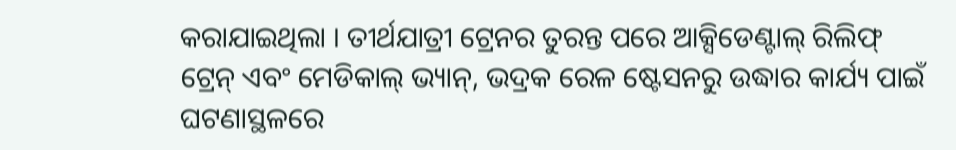କରାଯାଇଥିଲା । ତୀର୍ଥଯାତ୍ରୀ ଟ୍ରେନର ତୁରନ୍ତ ପରେ ଆକ୍ସିଡେଣ୍ଟାଲ୍ ରିଲିଫ୍ ଟ୍ରେନ୍ ଏବଂ ମେଡିକାଲ୍ ଭ୍ୟାନ୍, ଭଦ୍ରକ ରେଳ ଷ୍ଟେସନରୁ ଉଦ୍ଧାର କାର୍ଯ୍ୟ ପାଇଁ ଘଟଣାସ୍ଥଳରେ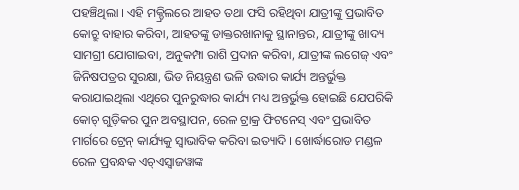ପହଞ୍ଚିଥିଲା । ଏହି ମକ୍ଡ୍ରିଲରେ ଆହତ ତଥା ଫସି ରହିଥିବା ଯାତ୍ରୀଙ୍କୁ ପ୍ରଭାବିତ କୋଚ୍ରୁ ବାହାର କରିବା, ଆହତଙ୍କୁ ଡାକ୍ତରଖାନାକୁ ସ୍ଥାନାନ୍ତର, ଯାତ୍ରୀଙ୍କୁ ଖାଦ୍ୟ ସାମଗ୍ରୀ ଯୋଗାଇବା, ଅନୁକମ୍ପା ରାଶି ପ୍ରଦାନ କରିବା, ଯାତ୍ରୀଙ୍କ ଲଗେଜ୍ ଏବଂ ଜିନିଷପତ୍ରର ସୁରକ୍ଷା, ଭିଡ ନିୟନ୍ତ୍ରଣ ଭଳି ଉଦ୍ଧାର କାର୍ଯ୍ୟ ଅନ୍ତର୍ଭୁକ୍ତ କରାଯାଇଥିଲା ଏଥିରେ ପୁନରୁଦ୍ଧାର କାର୍ଯ୍ୟ ମଧ୍ୟ ଅନ୍ତର୍ଭୁକ୍ତ ହୋଇଛି ଯେପରିକି କୋଚ୍ ଗୁଡ଼ିକର ପୁନ ଅବସ୍ଥାପନ, ରେଳ ଟ୍ରାକ୍ର ଫିଟନେସ୍ ଏବଂ ପ୍ରଭାବିତ ମାର୍ଗରେ ଟ୍ରେନ୍ କାର୍ଯ୍ୟକୁ ସ୍ୱାଭାବିକ କରିବା ଇତ୍ୟାଦି । ଖୋର୍ଦ୍ଧାରୋଡ ମଣ୍ଡଳ ରେଳ ପ୍ରବନ୍ଧକ ଏଚ୍ଏସ୍ବାଜୱାଙ୍କ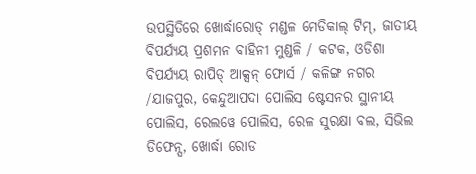ଉପସ୍ଥିତିରେ ଖୋର୍ଦ୍ଧାରୋଡ୍ ମଣ୍ଡଳ ମେଡିକାଲ୍ ଟିମ୍, ଜାତୀୟ ବିପର୍ଯ୍ୟୟ ପ୍ରଶମନ ବାହିନୀ ମୁଣ୍ଡଳି / କଟକ, ଓଡିଶା ବିପର୍ଯ୍ୟୟ ରାପିଡ୍ ଆକ୍ସନ୍ ଫୋର୍ସ / କଳିଙ୍ଗ ନଗର /ଯାଜପୁର, କେନ୍ଦୁଆପଦା ପୋଲିସ ଷ୍ଟେସନର ସ୍ଥାନୀୟ ପୋଲିସ, ରେଲୱେ ପୋଲିସ, ରେଳ ସୁରକ୍ଷା ବଲ, ସିଭିଲ ଡିଫେନ୍ସ, ଖୋର୍ଦ୍ଧା ରୋଡ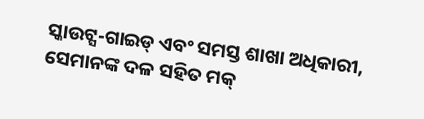ସ୍କାଉଟ୍ସ-ଗାଇଡ୍ ଏବଂ ସମସ୍ତ ଶାଖା ଅଧିକାରୀ, ସେମାନଙ୍କ ଦଳ ସହିତ ମକ୍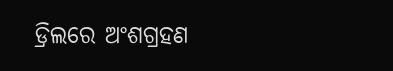ଡ୍ରିଲରେ ଅଂଶଗ୍ରହଣ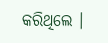କରିଥିଲେ ।